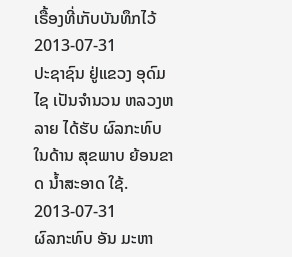ເຣື້ອງທີ່ເກັບບັນທຶກໄວ້
2013-07-31
ປະຊາຊົນ ຢູ່ແຂວງ ອຸດົມໄຊ ເປັນຈຳນວນ ຫລວງຫລາຍ ໄດ້ຮັບ ຜົລກະທົບ ໃນດ້ານ ສຸຂພາບ ຍ້ອນຂາດ ນ້ຳສະອາດ ໃຊ້.
2013-07-31
ຜົລກະທົບ ອັນ ມະຫາ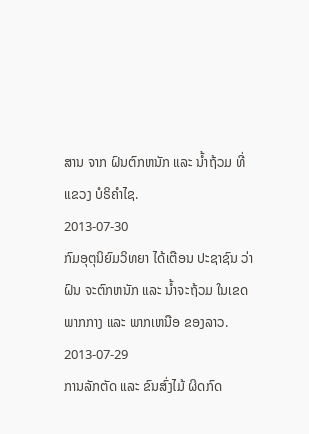ສານ ຈາກ ຝົນຕົກຫນັກ ແລະ ນ້ຳຖ້ວມ ທີ່ ແຂວງ ບໍຣິຄຳໄຊ.
2013-07-30
ກົມອຸຕຸນິຍົມວິທຍາ ໄດ້ເຕືອນ ປະຊາຊົນ ວ່າຝົນ ຈະຕົກຫນັກ ແລະ ນ້ຳຈະຖ້ວມ ໃນເຂດ ພາກກາງ ແລະ ພາກເຫນືອ ຂອງລາວ.
2013-07-29
ການລັກຕັດ ແລະ ຂົນສົ່ງໄມ້ ຜິດກົດ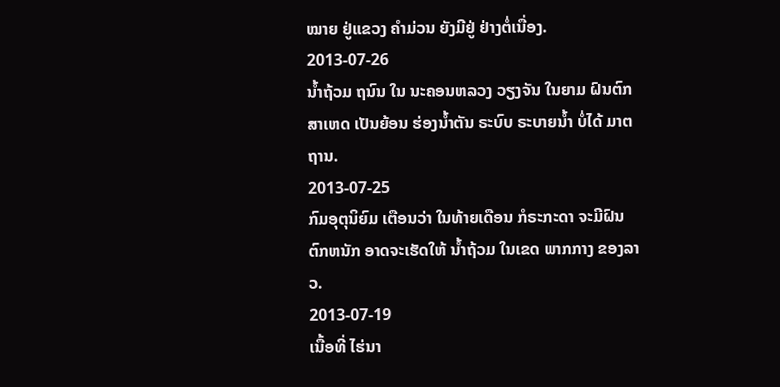ໝາຍ ຢູ່ແຂວງ ຄໍາມ່ວນ ຍັງມີຢູ່ ຢ່າງຕໍ່ເນື່ອງ.
2013-07-26
ນ້ຳຖ້ວມ ຖນົນ ໃນ ນະຄອນຫລວງ ວຽງຈັນ ໃນຍາມ ຝົນຕົກ ສາເຫດ ເປັນຍ້ອນ ຮ່ອງນ້ຳຕັນ ຣະບົບ ຣະບາຍນໍ້າ ບໍ່ໄດ້ ມາຕຖານ.
2013-07-25
ກົມອຸຕຸນິຍົມ ເຕືອນວ່າ ໃນທ້າຍເດືອນ ກໍຣະກະດາ ຈະມີຝົນ ຕົກຫນັກ ອາດຈະເຮັດໃຫ້ ນ້ຳຖ້ວມ ໃນເຂດ ພາກກາງ ຂອງລາວ.
2013-07-19
ເນື້ອທີ່ ໄຮ່ນາ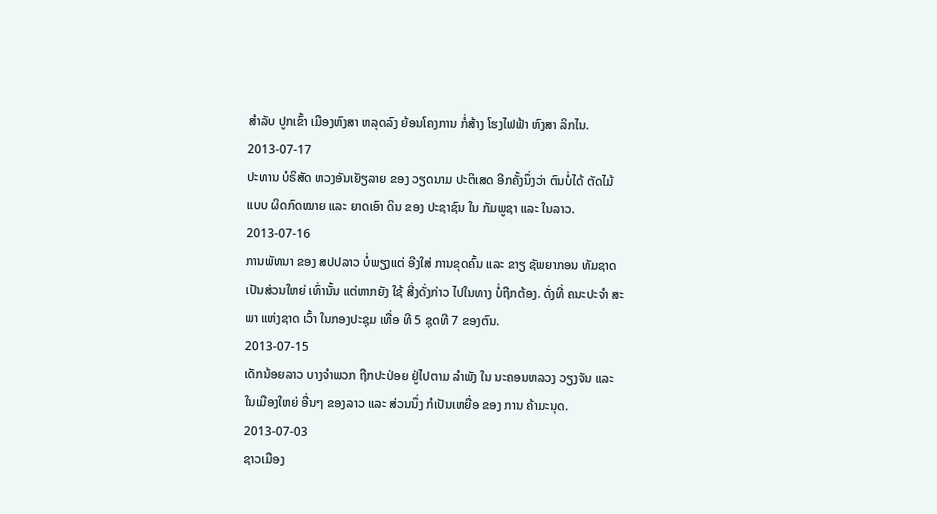ສໍາລັບ ປູກເຂົ້າ ເມືອງຫົງສາ ຫລຸດລົງ ຍ້ອນໂຄງການ ກໍ່ສ້າງ ໂຮງໄຟຟ້າ ຫົງສາ ລິກໄນ.
2013-07-17
ປະທານ ບໍຣິສັດ ຫວງອັນເຍັຽລາຍ ຂອງ ວຽດນາມ ປະຕິເສດ ອີກຄັ້ງນຶ່ງວ່າ ຕົນບໍ່ໄດ້ ຕັດໄມ້ ແບບ ຜິດກົດໝາຍ ແລະ ຍາດເອົາ ດິນ ຂອງ ປະຊາຊົນ ໃນ ກັມພູຊາ ແລະ ໃນລາວ.
2013-07-16
ການພັທນາ ຂອງ ສປປລາວ ບໍ່ພຽງແຕ່ ອີງໃສ່ ການຂຸດຄົ້ນ ແລະ ຂາຽ ຊັພຍາກອນ ທັມຊາດ ເປັນສ່ວນໃຫຍ່ ເທົ່ານັ້ນ ແຕ່ຫາກຍັງ ໃຊ້ ສີ່ງດັ່ງກ່າວ ໄປໃນທາງ ບໍ່ຖືກຕ້ອງ. ດັ່ງທີ່ ຄນະປະຈໍາ ສະພາ ແຫ່ງຊາດ ເວົ້າ ໃນກອງປະຊຸມ ເທື່ອ ທີ 5 ຊຸດທີ 7 ຂອງຕົນ.
2013-07-15
ເດັກນ້ອຍລາວ ບາງຈໍາພວກ ຖືກປະປ່ອຍ ຢູ່ໄປຕາມ ລໍາພັງ ໃນ ນະຄອນຫລວງ ວຽງຈັນ ແລະ ໃນເມືອງໃຫຍ່ ອື່ນໆ ຂອງລາວ ແລະ ສ່ວນນຶ່ງ ກໍເປັນເຫຍື່ອ ຂອງ ການ ຄ້າມະນຸດ.
2013-07-03
ຊາວເມືອງ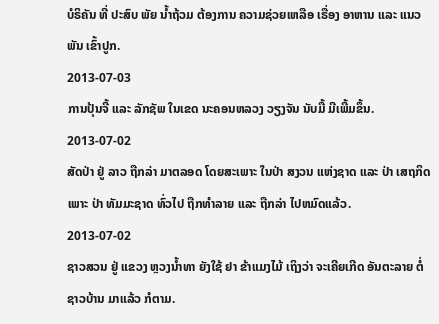ບໍຣິຄັນ ທີ່ ປະສົບ ພັຍ ນໍ້າຖ້ວມ ຕ້ອງການ ຄວາມຊ່ວຍເຫລືອ ເຣື່ອງ ອາຫານ ແລະ ແນວພັນ ເຂົ້າປູກ.
2013-07-03
ການປຸ້ນຈີ້ ແລະ ລັກຊັພ ໃນເຂດ ນະຄອນຫລວງ ວຽງຈັນ ນັບມື້ ມີເພີ້ມຂຶ້ນ.
2013-07-02
ສັດປ່າ ຢູ່ ລາວ ຖືກລ່າ ມາຕລອດ ໂດຍສະເພາະ ໃນປ່າ ສງວນ ແຫ່ງຊາດ ແລະ ປ່າ ເສຖກິດ ເພາະ ປ່າ ທັມມະຊາດ ທົ່ວໄປ ຖືກທຳລາຍ ແລະ ຖືກລ່າ ໄປຫມົດແລ້ວ.
2013-07-02
ຊາວສວນ ຢູ່ ແຂວງ ຫຼວງນໍ້າທາ ຍັງໃຊ້ ຢາ ຂ້າແມງໄມ້ ເຖິງວ່າ ຈະເຄີຍເກີດ ອັນຕະລາຍ ຕໍ່ ຊາວບ້ານ ມາແລ້ວ ກໍຕາມ.